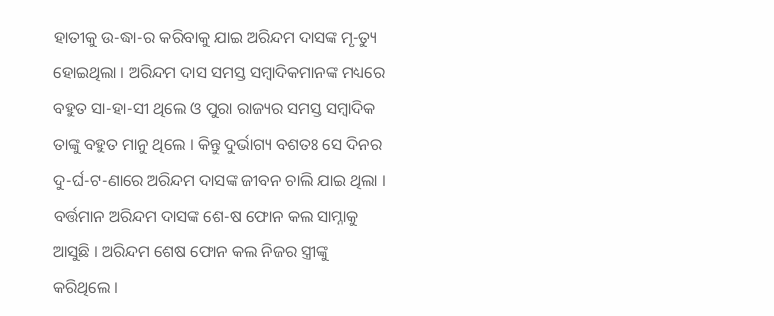ହାତୀକୁ ଉ-ଦ୍ଧା-ର କରିବାକୁ ଯାଇ ଅରିନ୍ଦମ ଦାସଙ୍କ ମୃ-ତ୍ୟୁ ହୋଇଥିଲା । ଅରିନ୍ଦମ ଦାସ ସମସ୍ତ ସମ୍ବାଦିକମାନଙ୍କ ମଧ୍ୟରେ ବହୁତ ସା-ହା-ସୀ ଥିଲେ ଓ ପୁରା ରାଜ୍ୟର ସମସ୍ତ ସମ୍ବାଦିକ ତାଙ୍କୁ ବହୁତ ମାନୁ ଥିଲେ । କିନ୍ତୁ ଦୁର୍ଭାଗ୍ୟ ବଶତଃ ସେ ଦିନର ଦୁ-ର୍ଘ-ଟ-ଣାରେ ଅରିନ୍ଦମ ଦାସଙ୍କ ଜୀବନ ଚାଲି ଯାଇ ଥିଲା । ବର୍ତ୍ତମାନ ଅରିନ୍ଦମ ଦାସଙ୍କ ଶେ-ଷ ଫୋନ କଲ ସାମ୍ନାକୁ ଆସୁଛି । ଅରିନ୍ଦମ ଶେଷ ଫୋନ କଲ ନିଜର ସ୍ତ୍ରୀଙ୍କୁ କରିଥିଲେ ।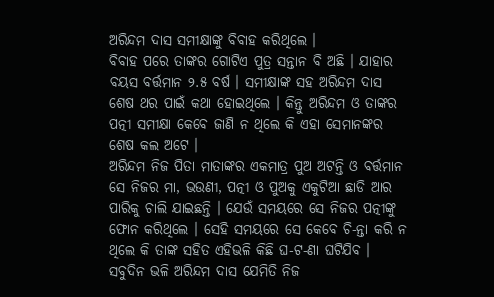ଅରିନ୍ଦମ ଦାସ ସମୀକ୍ଷାଙ୍କୁ ବିବାହ କରିଥିଲେ ।
ବିବାହ ପରେ ତାଙ୍କର ଗୋଟିଏ ପୁତ୍ର ସନ୍ତାନ ବି ଅଛି । ଯାହାର ବୟସ ବର୍ତ୍ତମାନ ୨.୫ ବର୍ଷ । ସମୀକ୍ଷାଙ୍କ ସହ ଅରିନ୍ଦମ ଦାସ ଶେଷ ଥର ପାଇଁ କଥା ହୋଇଥିଲେ । କିନ୍ତୁ ଅରିନ୍ଦମ ଓ ତାଙ୍କର ପତ୍ନୀ ସମୀକ୍ଷା କେବେ ଜାଣି ନ ଥିଲେ କି ଏହା ସେମାନଙ୍କର ଶେଷ କଲ ଅଟେ ।
ଅରିନ୍ଦମ ନିଜ ପିତା ମାତାଙ୍କର ଏକମାତ୍ର ପୁଅ ଅଟନ୍ତି ଓ ବର୍ତ୍ତମାନ ସେ ନିଜର ମା, ଭଉଣୀ, ପତ୍ନୀ ଓ ପୁଅକୁ ଏକୁଟିଆ ଛାଡି ଆର ପାରିକୁ ଚାଲି ଯାଇଛନ୍ତି । ଯେଉଁ ସମୟରେ ସେ ନିଜର ପତ୍ନୀଙ୍କୁ ଫୋନ କରିଥିଲେ । ସେହି ସମୟରେ ସେ କେବେ ଚି-ନ୍ତା କରି ନ ଥିଲେ କି ତାଙ୍କ ସହିତ ଏହିଭଳି କିଛି ଘ-ଟ-ଣା ଘଟିଯିବ । ସବୁଦିନ ଭଳି ଅରିନ୍ଦମ ଦାସ ଯେମିତି ନିଜ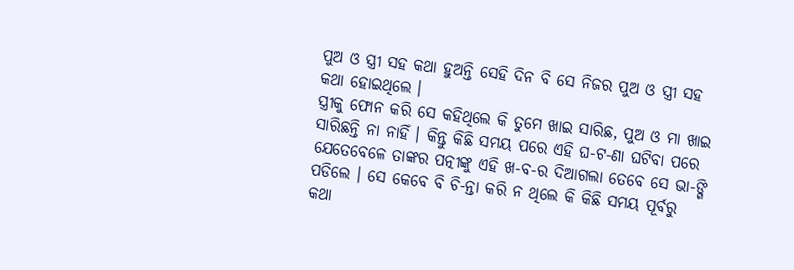ପୁଅ ଓ ସ୍ତ୍ରୀ ସହ କଥା ହୁଅନ୍ତି ସେହି ଦିନ ବି ସେ ନିଜର ପୁଅ ଓ ସ୍ତ୍ରୀ ସହ କଥା ହୋଇଥିଲେ ।
ସ୍ତ୍ରୀକୁ ଫୋନ କରି ସେ କହିଥିଲେ କି ତୁମେ ଖାଇ ସାରିଛ, ପୁଅ ଓ ମା ଖାଇ ସାରିଛନ୍ତି ନା ନାହିଁ । କିନ୍ତୁ କିଛି ସମୟ ପରେ ଏହି ଘ-ଟ-ଣା ଘଟିବା ପରେ ଯେତେବେଳେ ତାଙ୍କର ପତ୍ନୀଙ୍କୁ ଏହି ଖ-ବ-ର ଦିଆଗଲା ତେବେ ସେ ଭା-ଙ୍ଗି ପଡିଲେ । ସେ କେବେ ବି ଚି-ନ୍ତା କରି ନ ଥିଲେ କି କିଛି ସମୟ ପୂର୍ବରୁ କଥା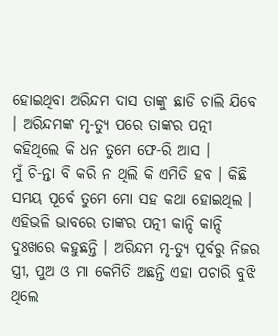ହୋଇଥିବା ଅରିନ୍ଦମ ଦାସ ତାଙ୍କୁ ଛାଡି ଚାଲି ଯିବେ । ଅରିନ୍ଦମଙ୍କ ମୃ-ତ୍ୟୁ ପରେ ତାଙ୍କର ପତ୍ନୀ କହିଥିଲେ କି ଧନ ତୁମେ ଫେ-ରି ଆସ ।
ମୁଁ ଚି-ନ୍ତା ବି କରି ନ ଥିଲି କି ଏମିତି ହବ । କିଛି ସମୟ ପୂର୍ବେ ତୁମେ ମୋ ସହ କଥା ହୋଇଥିଲ । ଏହିଭଳି ଭାବରେ ତାଙ୍କର ପତ୍ନୀ କାନ୍ଦି କାନ୍ଦି ଦୁଃଖରେ କହୁଛନ୍ତି । ଅରିନ୍ଦମ ମୃ-ତ୍ୟୁ ପୂର୍ବରୁ ନିଜର ସ୍ତ୍ରୀ, ପୁଅ ଓ ମା କେମିତି ଅଛନ୍ତି ଏହା ପଚାରି ବୁଝି ଥିଲେ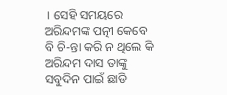। ସେହି ସମୟରେ ଅରିନ୍ଦମଙ୍କ ପତ୍ନୀ କେବେ ବି ଚି-ନ୍ତା କରି ନ ଥିଲେ କି ଅରିନ୍ଦମ ଦାସ ତାଙ୍କୁ ସବୁଦିନ ପାଇଁ ଛାଡି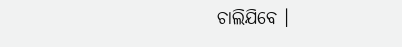ଚାଲିଯିବେ ।